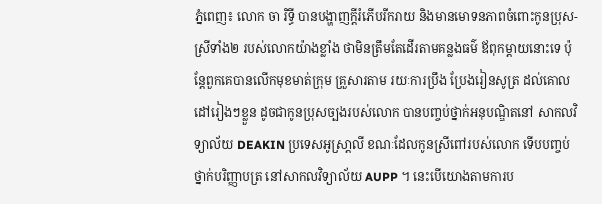ភ្នំពេញ៖ លោក ចា រិទ្ធី បានបង្ហាញក្ដីរំភើបរីករាយ និងមានមោទនភាពចំពោះកូនប្រុស-ស្រីទាំង២ របស់លោកយ៉ាងខ្លាំង ថាមិនត្រឹមតែដើរតាមគន្លងធម៌ ឪពុកម្ដាយនោះទេ ប៉ុន្ដែពួកគេបានលើកមុខមាត់ក្រុម គ្រួសារតាម រយៈការប្រឹង ប្រែងរៀនសូត្រ ដល់គោលដៅរៀងៗខ្លួន ដូចជាកូនប្រុសច្បងរបស់លោក បានបញ្ចប់ថ្នាក់អនុបណ្ឌិតនៅ សាកលវិទ្យាល័យ DEAKIN ប្រទេសអូស្រា្ដលី ខណៈដែលកូនស្រីពៅរបស់លោក ទើបបញ្ចប់ថ្នាក់បរិញ្ញាបត្រ នៅសាកលវិទ្យាល័យ AUPP ។ នេះបើយោងតាមការប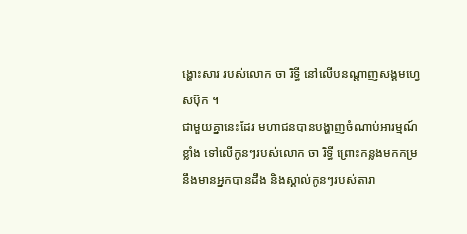ង្ហោះសារ របស់លោក ចា រិទ្ធី នៅលើបនណ្ដាញសង្គមហ្វេសប៊ុក ។
ជាមួយគ្នានេះដែរ មហាជនបានបង្ហាញចំណាប់អារម្មណ៍ខ្លាំង ទៅលើកូនៗរបស់លោក ចា រិទ្ធី ព្រោះកន្លងមកកម្រ នឹងមានអ្នកបានដឹង និងស្គាល់កូនៗរបស់តារា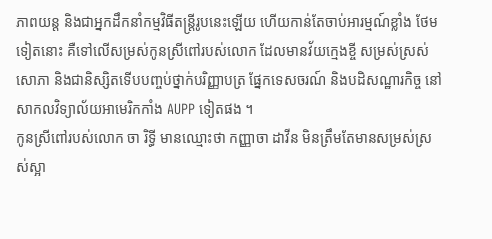ភាពយន្ត និងជាអ្នកដឹកនាំកម្មវិធីតន្ត្រីរូបនេះឡើយ ហើយកាន់តែចាប់អារម្មណ៍ខ្លាំង ថែមទៀតនោះ គឺទៅលើសម្រស់កូនស្រីពៅរបស់លោក ដែលមានវ័យក្មេងខ្ចី សម្រស់ស្រស់សោភា និងជានិស្សិតទើបបញ្ចប់ថ្នាក់បរិញ្ញាបត្រ ផ្នែកទេសចរណ៍ និងបដិសណ្ឋារកិច្ច នៅសាកលវិទ្យាល័យអាមេរិកកាំង AUPP ទៀតផង ។
កូនស្រីពៅរបស់លោក ចា រិទ្ធី មានឈ្មោះថា កញ្ញាចា ដាវីន មិនត្រឹមតែមានសម្រស់ស្រស់ស្អា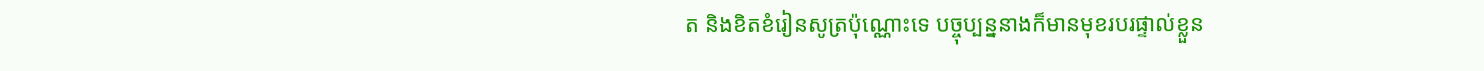ត និងខិតខំរៀនសូត្រប៉ុណ្ណោះទេ បច្ចុប្បន្ននាងក៏មានមុខរបរផ្ទាល់ខ្លួន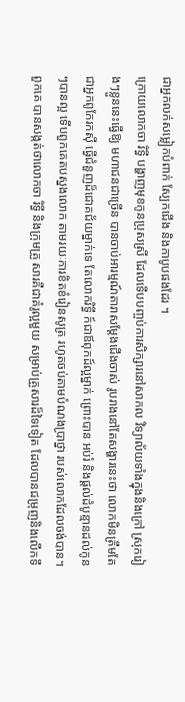ជាអ្នកលក់សម្លៀកបំពាក់ ស្បែកជើង និងកាបូបផងដែរ ។
ក្រោយលោកចា រិទ្ធី បង្ហាញមុខកូនប្រុសស្រី ដែលទើបបញ្ចប់ការសិក្សារនៅសាកល វិទ្យាល័យទាំងក្នុងនិងក្រៅ ស្រុករៀងៗខ្លួននេះធ្វើឱ្យ មហាជនជាច្រើន បានចាប់អារម្មណ៍តារាសម្ដែងជើងចាស់ រូបរាងនៅតែសង្ហារនេះថា លោកមិនត្រឹមតែជាអ្នកពូកែរកស៊ី ធ្វើជំនួញដ៏ជោគជ័យម្នាក់ទេ តែលោករិទ្ធី ក៍ជាឪពុកដ៍ល្អម្នាក់ ព្រោះបាន អប់រំ និងផ្ដល់ដំបូន្មានដល់កូនៗបានល្អ ទើបពួកគេតបស្នងលោក តាមរយៈការខិតខំរៀនសូត្រ រហូតចប់តាមបំណងប្រាថ្នា របស់លោកដែលចង់បាន។ ពួកគេ បានសង្កត់ថាលោកចា រិទ្ធី និងក្រុមគ្រួ សារគឺជាគំរូល្អមួយ សម្រាប់គ្រួសារដ៏ទៃទៀត ដែលបានជម្រុញនិងលើកទឹ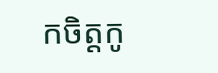កចិត្តកូ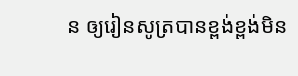ន ឲ្យរៀនសូត្របានខ្ពង់ខ្ពង់មិន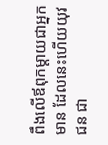ពឹងលើឪពុកម្ដាយជាអ្នកមាន ដែលនេះហើយយុវជន ជា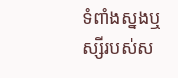ទំពាំងស្នងឬស្សីរបស់ស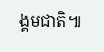ង្គមជាតិ៕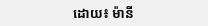ដោយ៖ ម៉ានី